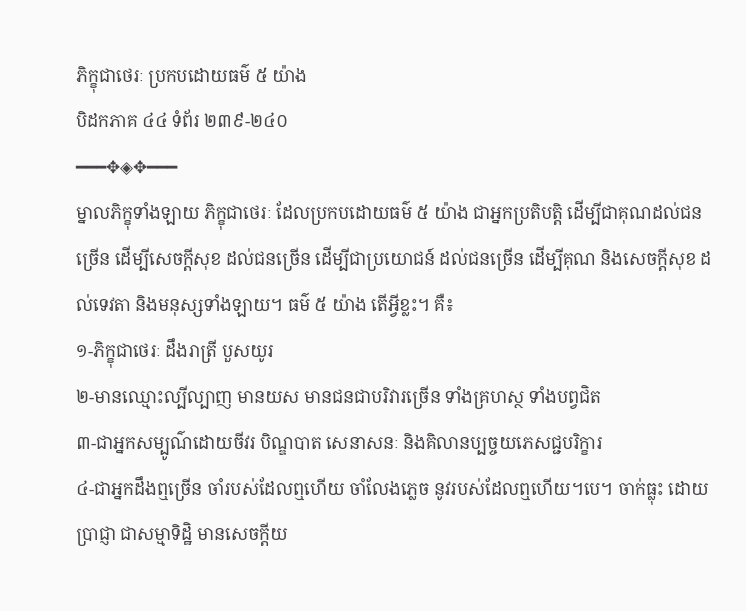ភិក្ខុជាថេរៈ ប្រកបដោយធម៌ ៥ យ៉ាង
បិដកភាគ ៤៤ ទំព័រ ២៣៩-២៤០
━━━✥◈✥━━━
ម្នាលភិក្ខុទាំងឡាយ ភិក្ខុជាថេរៈ ដែលប្រកបដោយធម៌ ៥ យ៉ាង ជាអ្នកប្រតិបត្តិ ដើម្បីជាគុណដល់ជនច្រើន ដើម្បីសេចក្តីសុខ ដល់ជនច្រើន ដើម្បីជាប្រយោជន៍ ដល់ជនច្រើន ដើម្បីគុណ និងសេចក្តីសុខ ដល់ទេវតា និងមនុស្សទាំងឡាយ។ ធម៌ ៥ យ៉ាង តើអ្វីខ្លះ។ គឺ៖
១-ភិក្ខុជាថេរៈ ដឹងរាត្រី បួសយូរ
២-មានឈ្មោះល្បីល្បាញ មានយស មានជនជាបរិវារច្រើន ទាំងគ្រហស្ថ ទាំងបព្វជិត
៣-ជាអ្នកសម្បូណ៌ដោយចីវរ បិណ្ឌបាត សេនាសនៈ និងគិលានប្បច្ចយភេសជ្ជបរិក្ខារ
៤-ជាអ្នកដឹងឮច្រើន ចាំរបស់ដែលឮហើយ ចាំលែងភ្លេច នូវរបស់ដែលឮហើយ។បេ។ ចាក់ធ្លុះ ដោយប្រាជ្ញា ជាសម្មាទិដ្ឋិ មានសេចក្តីយ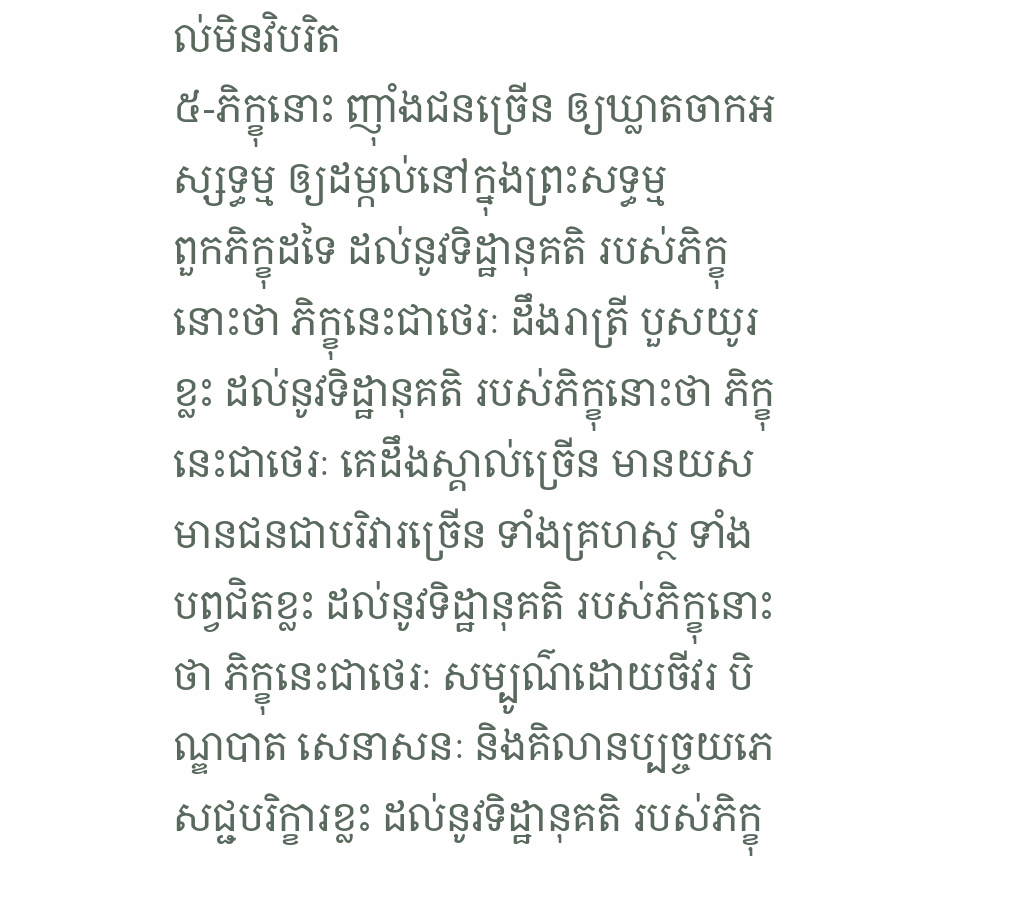ល់មិនវិបរិត
៥-ភិក្ខុនោះ ញ៉ាំងជនច្រើន ឲ្យឃ្លាតចាកអស្សទ្ធម្ម ឲ្យដម្កល់នៅក្នុងព្រះសទ្ធម្ម
ពួកភិក្ខុដទៃ ដល់នូវទិដ្ឋានុគតិ របស់ភិក្ខុនោះថា ភិក្ខុនេះជាថេរៈ ដឹងរាត្រី បួសយូរខ្លះ ដល់នូវទិដ្ឋានុគតិ របស់ភិក្ខុនោះថា ភិក្ខុនេះជាថេរៈ គេដឹងស្គាល់ច្រើន មានយស មានជនជាបរិវារច្រើន ទាំងគ្រហស្ថ ទាំងបព្វជិតខ្លះ ដល់នូវទិដ្ឋានុគតិ របស់ភិក្ខុនោះថា ភិក្ខុនេះជាថេរៈ សម្បូណ៌ដោយចីវរ បិណ្ឌបាត សេនាសនៈ និងគិលានប្បច្ចយភេសជ្ជបរិក្ខារខ្លះ ដល់នូវទិដ្ឋានុគតិ របស់ភិក្ខុ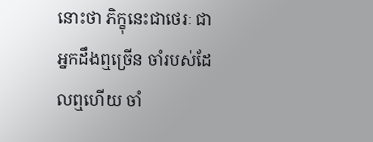នោះថា ភិក្ខុនេះជាថេរៈ ជាអ្នកដឹងឮច្រើន ចាំរបស់ដែលឮហើយ ចាំ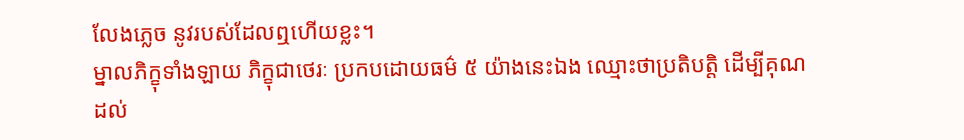លែងភ្លេច នូវរបស់ដែលឮហើយខ្លះ។
ម្នាលភិក្ខុទាំងឡាយ ភិក្ខុជាថេរៈ ប្រកបដោយធម៌ ៥ យ៉ាងនេះឯង ឈ្មោះថាប្រតិបត្តិ ដើម្បីគុណដល់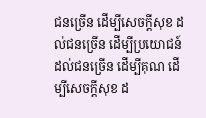ជនច្រើន ដើម្បីសេចក្តីសុខ ដល់ជនច្រើន ដើម្បីប្រយោជន៍ ដល់ជនច្រើន ដើម្បីគុណ ដើម្បីសេចក្តីសុខ ដ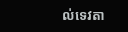ល់ទេវតា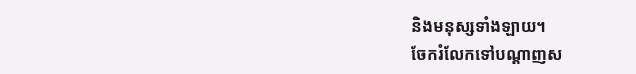និងមនុស្សទាំងឡាយ។
ចែករំលែកទៅបណ្ដាញស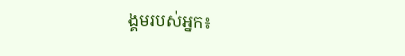ង្គមរបស់អ្នក៖